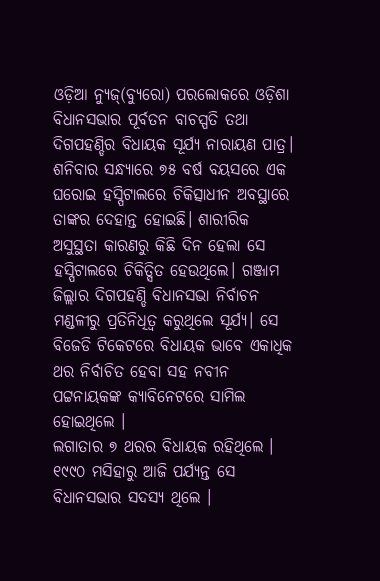ଓଡ଼ିଆ ନ୍ୟୁଜ୍(ବ୍ୟୁରୋ) ପରଲୋକରେ ଓଡ଼ିଶା ବିଧାନସଭାର ପୂର୍ବତନ ବାଚସ୍ପତି ତଥା ଦିଗପହଣ୍ଡିର ବିଧାୟକ ସୂର୍ଯ୍ୟ ନାରାୟଣ ପାତ୍ର। ଶନିବାର ସନ୍ଧ୍ୟାରେ ୭୫ ବର୍ଷ ବୟସରେ ଏକ ଘରୋଇ ହସ୍ପିଟାଲରେ ଚିକିତ୍ସାଧୀନ ଅବସ୍ଥାରେ ତାଙ୍କର ଦେହାନ୍ତ ହୋଇଛି। ଶାରୀରିକ ଅସୁସ୍ଥତା କାରଣରୁ କିଛି ଦିନ ହେଲା ସେ ହସ୍ପିଟାଲରେ ଚିକିତ୍ସିତ ହେଉଥିଲେ। ଗଞ୍ଜାମ ଜିଲ୍ଲାର ଦିଗପହଣ୍ଡି ବିଧାନସଭା ନିର୍ବାଚନ ମଣ୍ଡଳୀରୁ ପ୍ରତିନିଧିତ୍ୱ କରୁଥିଲେ ସୂର୍ଯ୍ୟ। ସେ ବିଜେଡି ଟିକେଟରେ ବିଧାୟକ ଭାବେ ଏକାଧିକ ଥର ନିର୍ବାଚିତ ହେବା ସହ ନବୀନ ପଟ୍ଟନାୟକଙ୍କ କ୍ୟାବିନେଟରେ ସାମିଲ ହୋଇଥିଲେ ।
ଲଗାତାର ୭ ଥରର ବିଧାୟକ ରହିଥିଲେ । ୧୯୯୦ ମସିହାରୁ ଆଜି ପର୍ଯ୍ୟନ୍ତ ସେ ବିଧାନସଭାର ସଦସ୍ୟ ଥିଲେ ।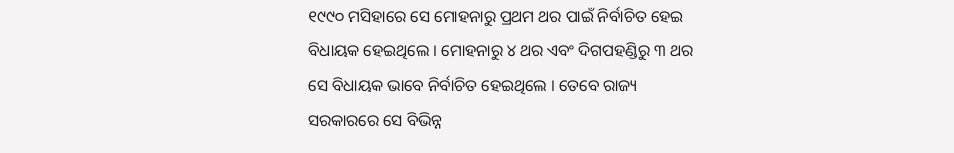୧୯୯୦ ମସିହାରେ ସେ ମୋହନାରୁ ପ୍ରଥମ ଥର ପାଇଁ ନିର୍ବାଚିତ ହେଇ ବିଧାୟକ ହେଇଥିଲେ । ମୋହନାରୁ ୪ ଥର ଏବଂ ଦିଗପହଣ୍ଡିରୁ ୩ ଥର ସେ ବିଧାୟକ ଭାବେ ନିର୍ବାଚିତ ହେଇଥିଲେ । ତେବେ ରାଜ୍ୟ ସରକାରରେ ସେ ବିଭିନ୍ନ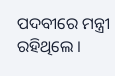ପଦବୀରେ ମନ୍ତ୍ରୀ ରହିଥିଲେ ।